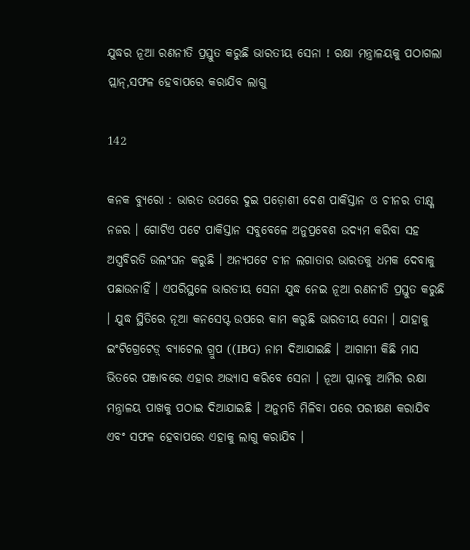ଯୁଦ୍ଧର ନୂଆ ରଣନୀତି ପ୍ରସ୍ତୁତ କରୁଛି ଭାରତୀୟ ସେନା ! ରକ୍ଷା ମନ୍ତ୍ରାଳୟକୁ ପଠାଗଲା ପ୍ଲାନ୍,ସଫଳ ହେବାପରେ କରାଯିବ ଲାଗୁ

142

କନକ ବ୍ୟୁରୋ : ଭାରତ ଉପରେ ଦୁଇ ପଡ଼ୋଶୀ ଦେଶ ପାକିସ୍ତାନ ଓ ଚୀନର ତୀକ୍ଷ୍ଣ ନଜର । ଗୋଟିଏ ପଟେ ପାକିସ୍ତାନ ସବୁବେଳେ ଅନୁପ୍ରବେଶ ଉଦ୍ୟମ କରିବା ସହ ଅସ୍ତ୍ରବିରତି ଉଲଂଘନ କରୁଛି । ଅନ୍ୟପଟେ ଚୀନ ଲଗାତାର ଭାରତକୁ ଧମକ ଦେବାକୁ ପଛାଉନାହିଁ । ଏପରିସ୍ଥଳେ ଭାରତୀୟ ସେନା ଯୁଦ୍ଧ ନେଇ ନୂଆ ରଣନୀତି ପ୍ରସ୍ତୁତ କରୁଛି । ଯୁଦ୍ଧ ସ୍ଥିତିରେ ନୂଆ କନସେପ୍ଟ ଉପରେ କାମ କରୁଛି ଭାରତୀୟ ସେନା । ଯାହାକୁ ଇଂଟିଗ୍ରେଟେଡ଼୍ ବ୍ୟାଟେଲ ଗ୍ରୁପ ((IBG) ନାମ ଦିଆଯାଇଛି । ଆଗାମୀ କିଛି ମାସ ଭିତରେ ପଞ୍ଜାବରେ ଏହାର ଅଭ୍ୟାସ କରିବେ ସେନା । ନୂଆ ପ୍ଲାନକୁ ଆର୍ମିର ରକ୍ଷା ମନ୍ତ୍ରାଳୟ ପାଖକୁ ପଠାଇ ଦିଆଯାଇଛି । ଅନୁମତି ମିଳିବା ପରେ ପରୀକ୍ଷଣ କରାଯିବ ଏବଂ ସଫଳ ହେବାପରେ ଏହାକୁ ଲାଗୁ କରାଯିବ ।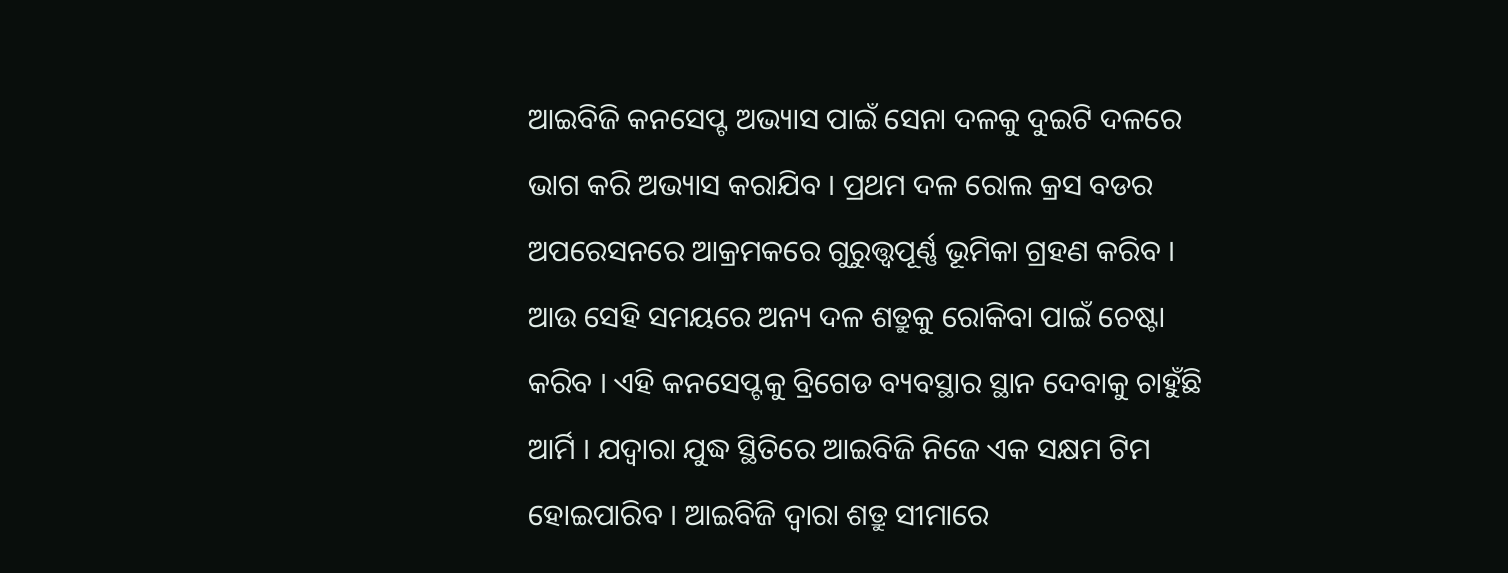ଆଇବିଜି କନସେପ୍ଟ ଅଭ୍ୟାସ ପାଇଁ ସେନା ଦଳକୁ ଦୁଇଟି ଦଳରେ ଭାଗ କରି ଅଭ୍ୟାସ କରାଯିବ । ପ୍ରଥମ ଦଳ ରୋଲ କ୍ରସ ବଡର ଅପରେସନରେ ଆକ୍ରମକରେ ଗୁରୁତ୍ତ୍ୱପୂର୍ଣ୍ଣ ଭୂମିକା ଗ୍ରହଣ କରିବ । ଆଉ ସେହି ସମୟରେ ଅନ୍ୟ ଦଳ ଶତ୍ରୁକୁ ରୋକିବା ପାଇଁ ଚେଷ୍ଟା କରିବ । ଏହି କନସେପ୍ଟକୁ ବ୍ରିଗେଡ ବ୍ୟବସ୍ଥାର ସ୍ଥାନ ଦେବାକୁ ଚାହୁଁଛି ଆର୍ମି । ଯଦ୍ୱାରା ଯୁଦ୍ଧ ସ୍ଥିତିରେ ଆଇବିଜି ନିଜେ ଏକ ସକ୍ଷମ ଟିମ ହୋଇପାରିବ । ଆଇବିଜି ଦ୍ୱାରା ଶତ୍ରୁ ସୀମାରେ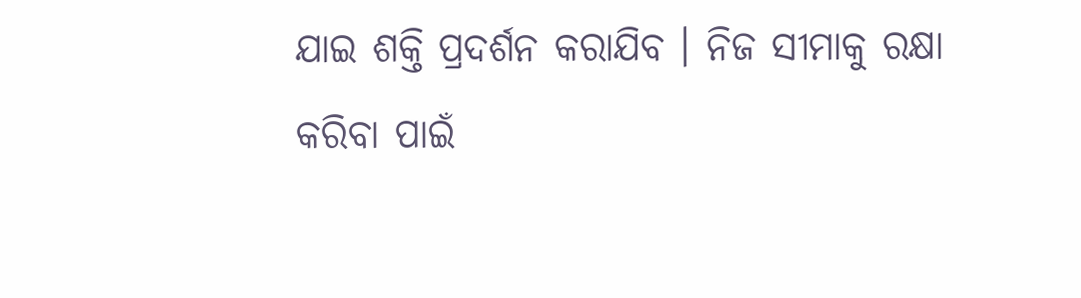ଯାଇ ଶକ୍ତି ପ୍ରଦର୍ଶନ କରାଯିବ । ନିଜ ସୀମାକୁ ରକ୍ଷା କରିବା ପାଇଁ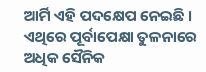ଆର୍ମି ଏହି ପଦକ୍ଷେପ ନେଇଛି । ଏଥିରେ ପୂର୍ବାପେକ୍ଷା ତୁଳନାରେ ଅଧିକ ସୈନିକ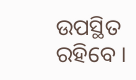ଉପସ୍ଥିତ ରହିବେ ।